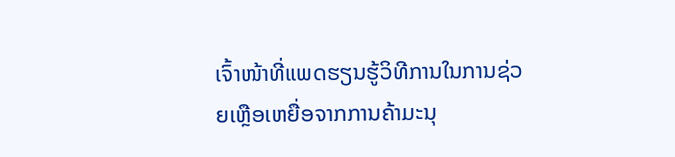ເຈົ້າໜ້າທີ່ແພດຮຽນຮູ້ວິທີການໃນການຊ່ວຍເຫຼືອເຫຍື່ອຈາກການຄ້າມະນຸ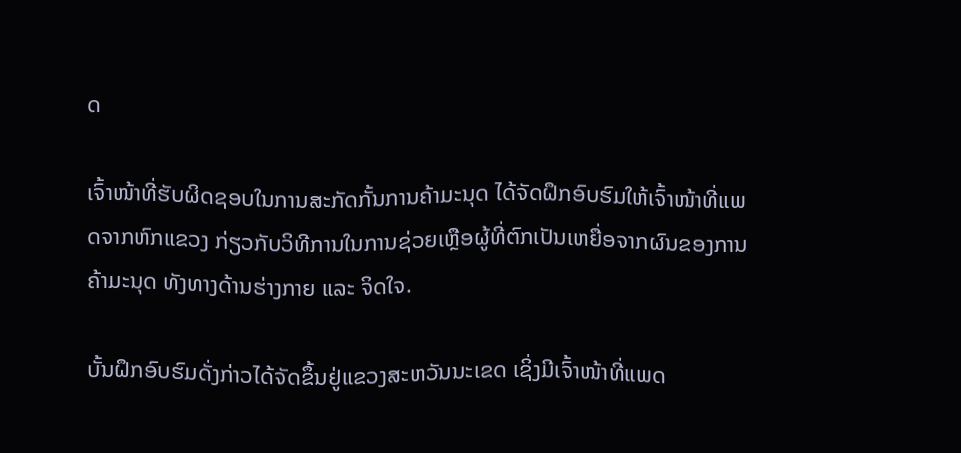ດ

ເຈົ້າໜ້າທີ່ຮັບຜິດຊອບໃນການສະກັດກັ້ນການຄ້າມະນຸດ ໄດ້ຈັດຝຶກອົບຮົມໃຫ້ເຈົ້າໜ້າທີ່ແພດຈາກຫົກແຂວງ ກ່ຽວກັບວິທີການໃນການຊ່ວຍເຫຼືອຜູ້ທີ່ຕົກເປັນເຫຍື່ອຈາກຜົນຂອງການຄ້າມະນຸດ ທັງທາງດ້ານຮ່າງກາຍ ແລະ ຈິດໃຈ.

ບັ້ນຝຶກອົບຮົມດັ່ງກ່າວໄດ້ຈັດຂຶ້ນຢູ່ແຂວງສະຫວັນນະເຂດ ເຊິ່ງມີເຈົ້າໜ້າທີ່ແພດ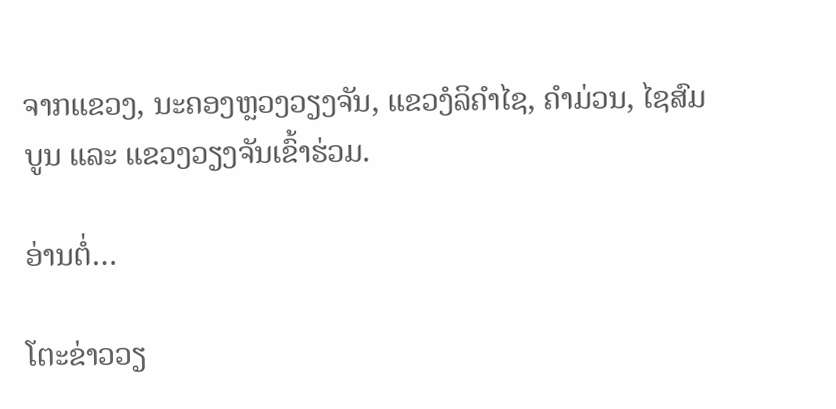ຈາກແຂວງ, ນະຄອງຫຼວງວຽງຈັນ, ແຂວງໍລິຄຳໄຊ, ຄຳມ່ວນ, ໄຊສົມບູນ ແລະ ແຂວງວຽງຈັນເຂົ້າຮ່ວມ.

ອ່ານຕໍ່…

ໂຕະຂ່າວວຽ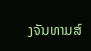ງຈັນທາມສ໌